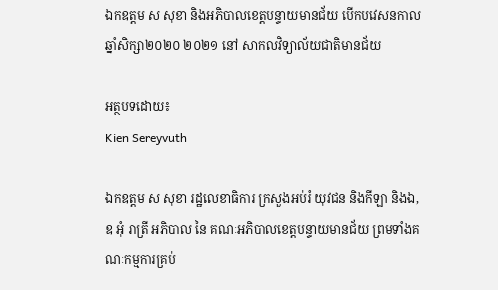ឯកឧត្តម ស សុខា និងអភិបាលខេត្តបន្ទាយមានជ័យ បើកបវេសនកាល ឆ្នាំសិក្សា២០២០ ២០២១ នៅ សាកលវិទ្យាល័យជាតិមានជ័យ

អត្ថបទដោយ៖
Kien Sereyvuth

ឯកឧត្តម ស សុខា រដ្ឋលេខាធិការ ក្រសួងអប់រំ យុវជន និងកីឡា និងឯ,ឧ អុំ រាត្រី អភិបាល នៃ គណៈអភិបាលខេត្តបន្ទាយមានជ័យ ព្រមទាំងគណៈកម្មការគ្រប់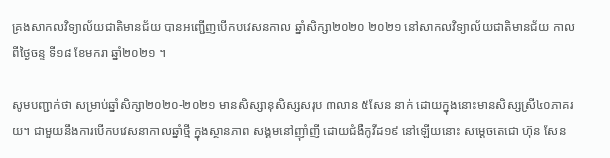គ្រងសាកលវិទ្យាល័យជាតិមានជ័យ បានអញ្ជើញបើកបវេសនកាល ឆ្នាំសិក្សា២០២០ ២០២១ នៅសាកលវិទ្យាល័យជាតិមានជ័យ កាល ពីថ្ងៃចន្ទ ទី១៨ ខែមករា ឆ្នាំ២០២១ ។

សូមបញ្ជាក់ថា សម្រាប់ឆ្នាំសិក្សា២០២០-២០២១ មានសិស្សានុសិស្សសរុប ៣លាន ៥សែន នាក់ ដោយក្នុងនោះមានសិស្សស្រី៤០ភាគរយ។ ជាមួយនឹងការបើកបវេសនាកាលឆ្នាំថ្មី ក្នុងស្ថានភាព សង្គមនៅញ៉ាំញី ដោយជំងឺកូវីដ១៩ នៅឡើយនោះ សម្តេចតេជោ ហ៊ុន សែន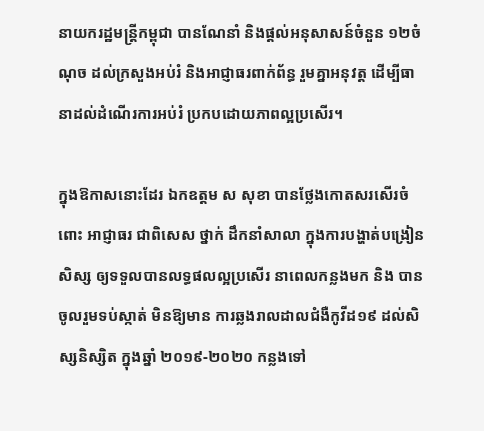នាយករដ្ឋមន្ត្រីកម្ពុជា បានណែនាំ និងផ្តល់អនុសាសន៍ចំនួន ១២ចំណុច ដល់ក្រសួងអប់រំ និងអាជ្ញាធរពាក់ព័ន្ធ រួមគ្នាអនុវត្ត ដើម្បីធានាដល់ដំណើរការអប់រំ ប្រកបដោយភាពល្អប្រសើរ។

ក្នុងឱកាសនោះដែរ ឯកឧត្តម ស សុខា បានថ្លែងកោតសរសើរចំពោះ អាជ្ញាធរ ជាពិសេស ថ្នាក់ ដឹកនាំសាលា ក្នុងការបង្ហាត់បង្រៀន សិស្ស ឲ្យទទួលបានលទ្ធផលល្អប្រសើរ នាពេលកន្លងមក និង បានចូលរួមទប់ស្កាត់ មិនឱ្យមាន ការឆ្លងរាលដាលជំងឺកូវីដ១៩ ដល់សិស្សនិស្សិត ក្នុងឆ្នាំ ២០១៩-២០២០ កន្លងទៅ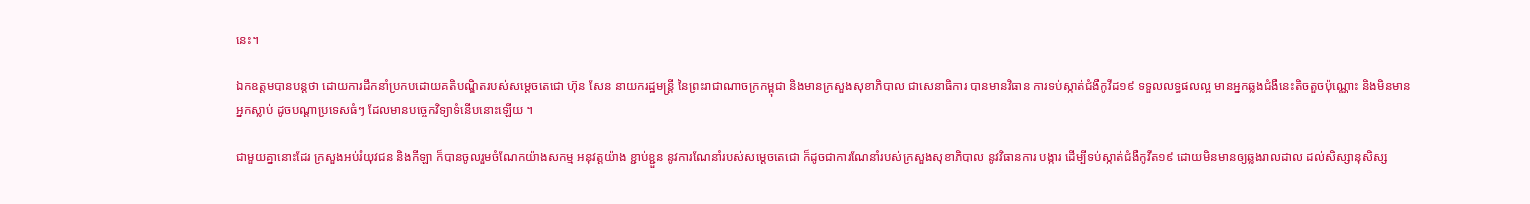នេះ។

ឯកឧត្តមបានបន្តថា ដោយការដឹកនាំប្រកបដោយគតិបណ្ឌិតរបស់សម្ដេចតេជោ ហ៊ុន សែន នាយករដ្ឋមន្ត្រី នៃព្រះរាជាណាចក្រកម្ពុជា និងមានក្រសួងសុខាភិបាល ជាសេនាធិការ បានមានវិធាន ការទប់ស្កាត់ជំងឺកូវីដ១៩ ទទួលលទ្ធផលល្អ មានអ្នកឆ្លងជំងឺនេះតិចតួចប៉ុណ្ណោះ និងមិនមានអ្នកស្លាប់ ដូចបណ្ដាប្រទេសធំៗ ដែលមានបច្ចេកវិទ្យាទំនើបនោះឡើយ ។

ជាមួយគ្នានោះដែរ ក្រសួងអប់រំយុវជន និងកីឡា ក៏បានចូលរួមចំណែកយ៉ាងសកម្ម អនុវត្តយ៉ាង ខ្ជាប់ខ្ជួន នូវការណែនាំរបស់សម្ដេចតេជោ ក៏ដូចជាការណែនាំរបស់ក្រសួងសុខាភិបាល នូវវិធានការ បង្ការ ដើម្បីទប់ស្កាត់ជំងឺកូវីត១៩ ដោយមិនមានឲ្យឆ្លងរាលដាល ដល់សិស្សានុសិស្ស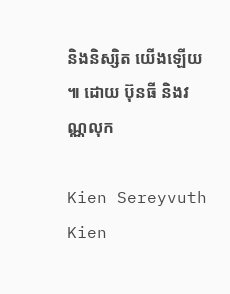និងនិស្សិត យើងឡើយ ៕ ដោយ ប៊ុនធី និងវណ្ណលុក

Kien Sereyvuth
Kien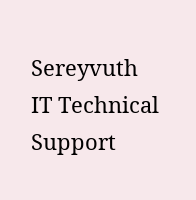Sereyvuth
IT Technical Support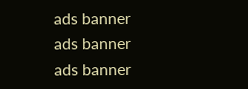ads banner
ads banner
ads banner